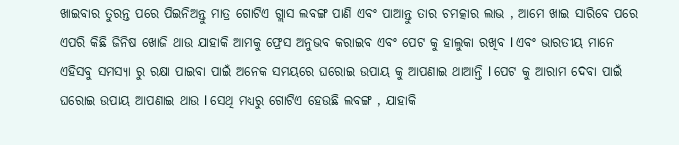ଖାଇବାର ତୁରନ୍ତ ପରେ ପିଇନିଅନ୍ତୁ ମାତ୍ର ଗୋଟିଏ ଗ୍ଲାସ ଲବଙ୍ଗ ପାଣି ଏବଂ ପାଆନ୍ତୁ ତାର ଚମତ୍କାର ଲାଭ , ଆମେ ଖାଇ ସାରିବେ ପରେ ଏପରି କିଛି ଜିନିଷ ଖୋଜି ଥାଉ ଯାହାକି ଆମକୁ ଫ୍ରେସ ଅନୁଭବ କରାଇବ ଏବଂ ପେଟ କୁ ହାଲୁକା ରଖିବ l ଏବଂ ଭାରତୀୟ ମାନେ ଏହିସବୁ ସମସ୍ୟା ରୁ ରକ୍ଷା ପାଇବା ପାଇଁ ଅନେକ ସମୟରେ ଘରୋଇ ଉପାୟ କୁ ଆପଣାଇ ଥାଆନ୍ତି l ପେଟ କୁ ଆରାମ ଦେବା ପାଇଁ ଘରୋଇ ଉପାୟ ଆପଣାଇ ଥାଉ l ସେଥି ମଧ୍ୟରୁ ଗୋଟିଏ ହେଉଛି ଲବଙ୍ଗ , ଯାହାକି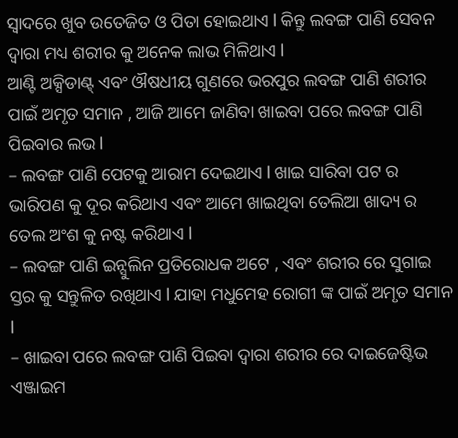ସ୍ୱାଦରେ ଖୁବ ଉତେଜିତ ଓ ପିତା ହୋଇଥାଏ l କିନ୍ତୁ ଲବଙ୍ଗ ପାଣି ସେବନ ଦ୍ୱାରା ମଧ୍ୟ ଶରୀର କୁ ଅନେକ ଲାଭ ମିଳିଥାଏ l
ଆଣ୍ଟି ଅକ୍ସିଡାଣ୍ଟ୍ ଏବଂ ଔଷଧୀୟ ଗୁଣରେ ଭରପୁର ଲବଙ୍ଗ ପାଣି ଶରୀର ପାଇଁ ଅମୃତ ସମାନ , ଆଜି ଆମେ ଜାଣିବା ଖାଇବା ପରେ ଲବଙ୍ଗ ପାଣି ପିଇବାର ଲଭ l
– ଲବଙ୍ଗ ପାଣି ପେଟକୁ ଆରାମ ଦେଇଥାଏ l ଖାଇ ସାରିବା ପଟ ର ଭାରିପଣ କୁ ଦୂର କରିଥାଏ ଏବଂ ଆମେ ଖାଇଥିବା ତେଲିଆ ଖାଦ୍ୟ ର ତେଲ ଅଂଶ କୁ ନଷ୍ଟ କରିଥାଏ l
– ଲବଙ୍ଗ ପାଣି ଇନ୍ସୁଲିନ ପ୍ରତିରୋଧକ ଅଟେ , ଏବଂ ଶରୀର ରେ ସୁଗାଇ ସ୍ତର କୁ ସନ୍ତୁଳିତ ରଖିଥାଏ l ଯାହା ମଧୁମେହ ରୋଗୀ ଙ୍କ ପାଇଁ ଅମୃତ ସମାନ l
– ଖାଇବା ପରେ ଲବଙ୍ଗ ପାଣି ପିଇବା ଦ୍ୱାରା ଶରୀର ରେ ଦାଇଜେଷ୍ଟିଭ ଏଞ୍ଜାଇମ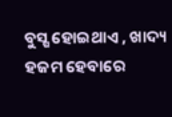ବୁସ୍ଷ ହୋଇଥାଏ , ଖାଦ୍ୟ ହଜମ ହେବାରେ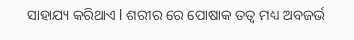ସାହାଯ୍ୟ କରିଥାଏ l ଶରୀର ରେ ପୋଷାକ ତତ୍ୱ ମଧ୍ୟ ଅବଜର୍ଭ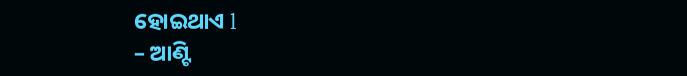ହୋଇଥାଏ l
– ଆଣ୍ଟି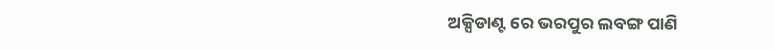ଅକ୍ସିଡାଣ୍ଟ ରେ ଭରପୁର ଲବଙ୍ଗ ପାଣି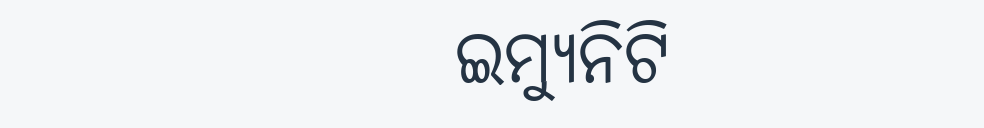ଇମ୍ୟୁନିଟି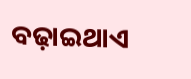ବଢ଼ାଇଥାଏ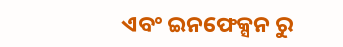ଏବଂ ଇନଫେକ୍ସନ ରୁ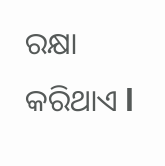ରକ୍ଷା କରିଥାଏ l